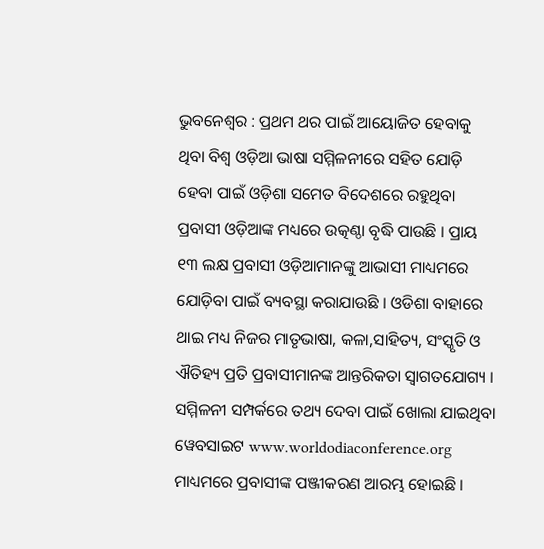ଭୁବନେଶ୍ୱର : ପ୍ରଥମ ଥର ପାଇଁ ଆୟୋଜିତ ହେବାକୁ ଥିବା ବିଶ୍ୱ ଓଡ଼ିଆ ଭାଷା ସମ୍ମିଳନୀରେ ସହିତ ଯୋଡ଼ି ହେବା ପାଇଁ ଓଡ଼ିଶା ସମେତ ବିଦେଶରେ ରହୁଥିବା ପ୍ରବାସୀ ଓଡ଼ିଆଙ୍କ ମଧ୍ୟରେ ଉତ୍କଣ୍ଠା ବୃଦ୍ଧି ପାଉଛି । ପ୍ରାୟ ୧୩ ଲକ୍ଷ ପ୍ରବାସୀ ଓଡ଼ିଆମାନଙ୍କୁ ଆଭାସୀ ମାଧ୍ୟମରେ ଯୋଡ଼ିବା ପାଇଁ ବ୍ୟବସ୍ଥା କରାଯାଉଛି । ଓଡିଶା ବାହାରେ ଥାଇ ମଧ୍ୟ ନିଜର ମାତୃଭାଷା, କଳା,ସାହିତ୍ୟ, ସଂସ୍କୃତି ଓ ଐତିହ୍ୟ ପ୍ରତି ପ୍ରବାସୀମାନଙ୍କ ଆନ୍ତରିକତା ସ୍ୱାଗତଯୋଗ୍ୟ । ସମ୍ମିଳନୀ ସମ୍ପର୍କରେ ତଥ୍ୟ ଦେବା ପାଇଁ ଖୋଲା ଯାଇଥିବା ୱେବସାଇଟ www.worldodiaconference.org ମାଧ୍ୟମରେ ପ୍ରବାସୀଙ୍କ ପଞ୍ଜୀକରଣ ଆରମ୍ଭ ହୋଇଛି ।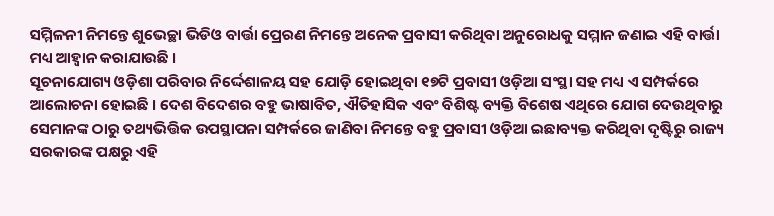ସମ୍ମିଳନୀ ନିମନ୍ତେ ଶୁଭେଚ୍ଛା ଭିଡିଓ ବାର୍ତ୍ତା ପ୍ରେରଣ ନିମନ୍ତେ ଅନେକ ପ୍ରବାସୀ କରିଥିବା ଅନୁରୋଧକୁ ସମ୍ମାନ ଜଣାଇ ଏହି ବାର୍ତ୍ତା ମଧ୍ୟ ଆହ୍ୱାନ କରାଯାଉଛି ।
ସୂଚନାଯୋଗ୍ୟ ଓଡ଼ିଶା ପରିବାର ନିର୍ଦ୍ଦେଶାଳୟ ସହ ଯୋଡ଼ି ହୋଇଥିବା ୧୭ଟି ପ୍ରବାସୀ ଓଡ଼ିଆ ସଂସ୍ଥା ସହ ମଧ୍ୟ ଏ ସମ୍ପର୍କରେ ଆଲୋଚନା ହୋଇଛି । ଦେଶ ବିଦେଶର ବହୁ ଭାଷାବିତ, ଐତିହାସିକ ଏବଂ ବିଶିଷ୍ଟ ବ୍ୟକ୍ତି ବିଶେଷ ଏଥିରେ ଯୋଗ ଦେଉଥିବାରୁ ସେମାନଙ୍କ ଠାରୁ ତଥ୍ୟଭିତ୍ତିକ ଉପସ୍ଥାପନା ସମ୍ପର୍କରେ ଜାଣିବା ନିମନ୍ତେ ବହୁ ପ୍ରବାସୀ ଓଡ଼ିଆ ଇଛାବ୍ୟକ୍ତ କରିଥିବା ଦୃଷ୍ଟିରୁ ରାଜ୍ୟ ସରକାରଙ୍କ ପକ୍ଷରୁ ଏହି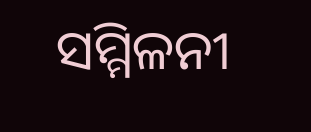ସମ୍ମିଳନୀ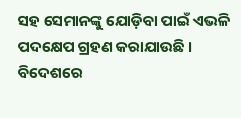ସହ ସେମାନଙ୍କୁ ଯୋଡ଼ିବା ପାଇଁ ଏଭଳି ପଦକ୍ଷେପ ଗ୍ରହଣ କରାଯାଉଛି । ବିଦେଶରେ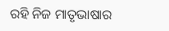ରହି ନିଜ ମାତୃଭାଷାର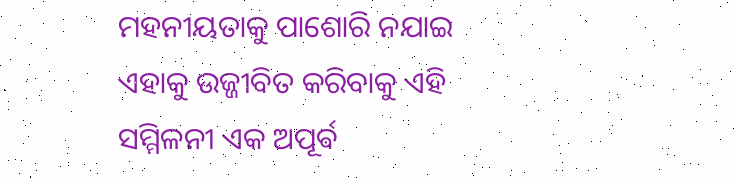ମହନୀୟତାକୁ ପାଶୋରି ନଯାଇ ଏହାକୁ ଉଜ୍ଜୀବିତ କରିବାକୁ ଏହି ସମ୍ମିଳନୀ ଏକ ଅପୂର୍ଵ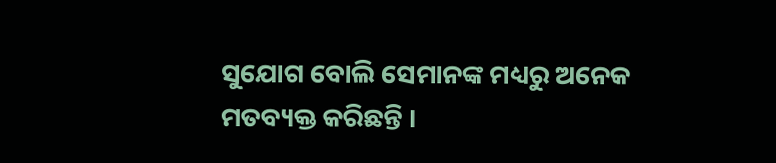ସୁଯୋଗ ବୋଲି ସେମାନଙ୍କ ମଧ୍ୟରୁ ଅନେକ ମତବ୍ୟକ୍ତ କରିଛନ୍ତି ।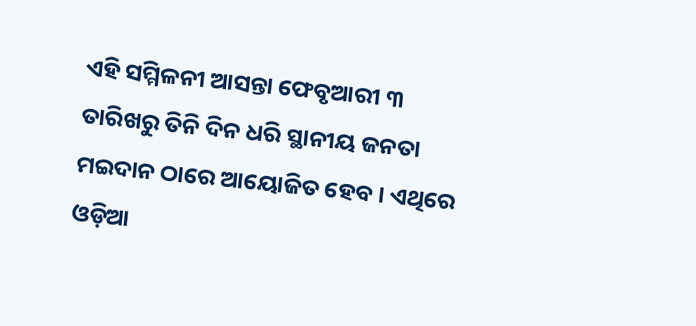ଏହି ସମ୍ମିଳନୀ ଆସନ୍ତା ଫେବୃଆରୀ ୩ ତାରିଖରୁ ତିନି ଦିନ ଧରି ସ୍ଥାନୀୟ ଜନତା ମଇଦାନ ଠାରେ ଆୟୋଜିତ ହେବ । ଏଥିରେ ଓଡ଼ିଆ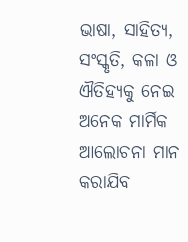ଭାଷା, ସାହିତ୍ୟ, ସଂସ୍କୃତି, କଳା ଓ ଐତିହ୍ୟକୁ ନେଇ ଅନେକ ମାର୍ମିକ ଆଲୋଚନା ମାନ କରାଯିବ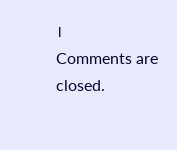।
Comments are closed.